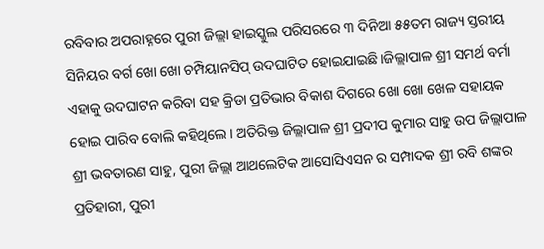ରବିବାର ଅପରାହ୍ନରେ ପୁରୀ ଜିଲ୍ଲା ହାଇସ୍କୁଲ ପରିସରରେ ୩ ଦିନିଆ ୫୫ତମ ରାଜ୍ୟ ସ୍ତରୀୟ ସିନିୟର ବର୍ଗ ଖୋ ଖୋ ଚମ୍ପିୟାନସିପ୍ ଉଦଘାଟିତ ହୋଇଯାଇଛି।ଜିଲ୍ଲାପାଳ ଶ୍ରୀ ସମର୍ଥ ବର୍ମା ଏହାକୁ ଉଦଘାଟନ କରିବା ସହ କ୍ରିଡା ପ୍ରତିଭାର ବିକାଶ ଦିଗରେ ଖୋ ଖୋ ଖେଳ ସହାୟକ ହୋଇ ପାରିବ ବୋଲି କହିଥିଲେ। ଅତିରିକ୍ତ ଜିଲ୍ଲାପାଳ ଶ୍ରୀ ପ୍ରଦୀପ କୁମାର ସାହୁ ଉପ ଜିଲ୍ଲାପାଳ ଶ୍ରୀ ଭବତାରଣ ସାହୁ, ପୁରୀ ଜିଲ୍ଲା ଆଥଲେଟିକ ଆସୋସିଏସନ ର ସମ୍ପାଦକ ଶ୍ରୀ ରବି ଶଙ୍କର ପ୍ରତିହାରୀ, ପୁରୀ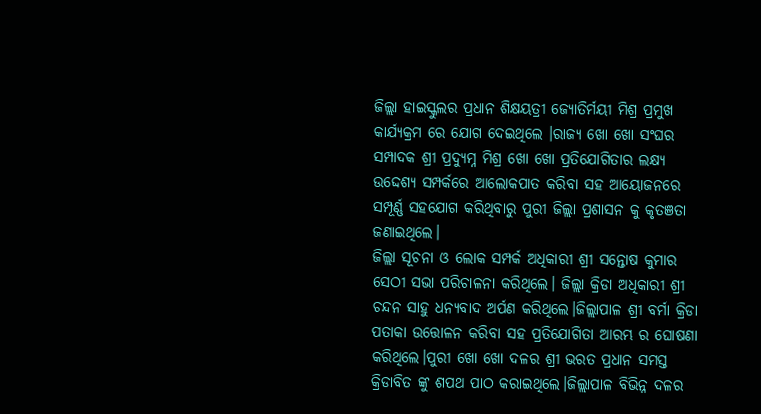ଜିଲ୍ଲା ହାଇସ୍କୁଲର ପ୍ରଧାନ ଶିକ୍ଷୟତ୍ରୀ ଜ୍ୟୋତିର୍ମୟୀ ମିଶ୍ର ପ୍ରମୁଖ କାର୍ଯ୍ୟକ୍ରମ ରେ ଯୋଗ ଦେଇଥିଲେ ।ରାଜ୍ୟ ଖୋ ଖୋ ସଂଘର ସମ୍ପାଦକ ଶ୍ରୀ ପ୍ରଦ୍ୟୁମ୍ନ ମିଶ୍ର ଖୋ ଖୋ ପ୍ରତିଯୋଗିତାର ଲକ୍ଷ୍ୟ ଉଦ୍ଦେଶ୍ୟ ସମ୍ପର୍କରେ ଆଲୋକପାତ କରିବା ସହ ଆୟୋଜନରେ ସମ୍ପୂର୍ଣ୍ଣ ସହଯୋଗ କରିଥିବାରୁ ପୁରୀ ଜିଲ୍ଲା ପ୍ରଶାସନ କୁ କୃତଞତା ଜଣାଇଥିଲେ।
ଜିଲ୍ଲା ସୂଚନା ଓ ଲୋକ ସମ୍ପର୍କ ଅଧିକାରୀ ଶ୍ରୀ ସନ୍ତୋଷ କୁମାର ସେଠୀ ସଭା ପରିଚାଳନା କରିଥିଲେ। ଜିଲ୍ଲା କ୍ରିଡା ଅଧିକାରୀ ଶ୍ରୀ ଚନ୍ଦନ ସାହୁ ଧନ୍ୟବାଦ ଅର୍ପଣ କରିଥିଲେ।ଜିଲ୍ଲାପାଳ ଶ୍ରୀ ବର୍ମା କ୍ରିଡା ପତାକା ଉତ୍ତୋଳନ କରିବା ସହ ପ୍ରତିଯୋଗିତା ଆରମ୍ଭ ର ଘୋଷଣା କରିଥିଲେ।ପୁରୀ ଖୋ ଖୋ ଦଳର ଶ୍ରୀ ଭରତ ପ୍ରଧାନ ସମସ୍ତ କ୍ରିଡାବିତ ଙ୍କୁ ଶପଥ ପାଠ କରାଇଥିଲେ।ଜିଲ୍ଲାପାଳ ବିଭିନ୍ନ ଦଳର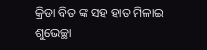କ୍ରିଡା ବିତ ଙ୍କ ସହ ହାତ ମିଳାଇ ଶୁଭେଚ୍ଛା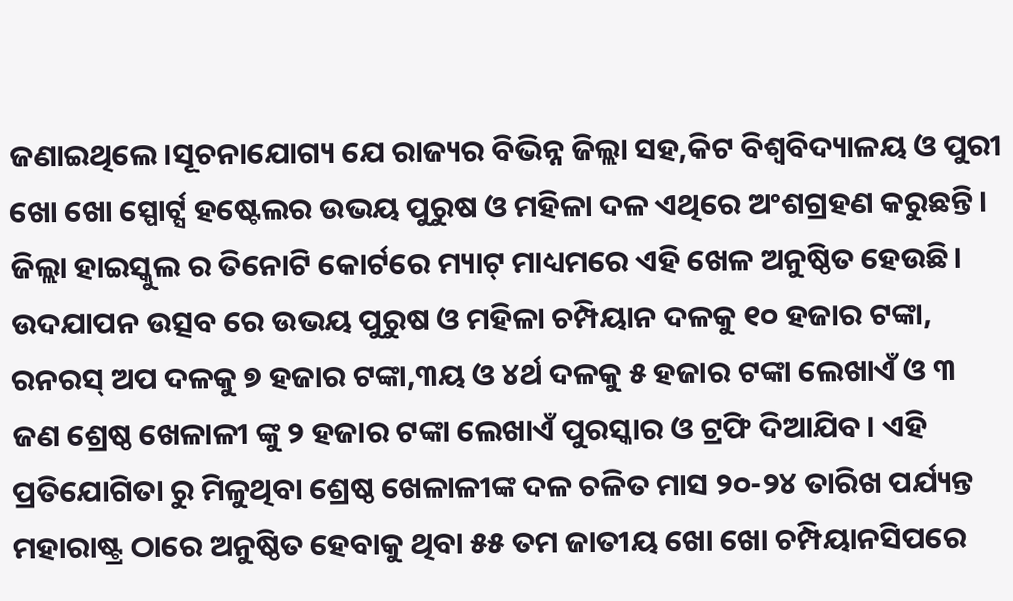ଜଣାଇଥିଲେ।ସୂଚନାଯୋଗ୍ୟ ଯେ ରାଜ୍ୟର ବିଭିନ୍ନ ଜିଲ୍ଲା ସହ,କିଟ ବିଶ୍ୱବିଦ୍ୟାଳୟ ଓ ପୁରୀ ଖୋ ଖୋ ସ୍ପୋର୍ଟ୍ସ ହଷ୍ଟେଲର ଉଭୟ ପୁରୁଷ ଓ ମହିଳା ଦଳ ଏଥିରେ ଅଂଶଗ୍ରହଣ କରୁଛନ୍ତି। ଜିଲ୍ଲା ହାଇସ୍କୁଲ ର ତିନୋଟି କୋର୍ଟରେ ମ୍ୟାଟ୍ ମାଧ୍ୟମରେ ଏହି ଖେଳ ଅନୁଷ୍ଠିତ ହେଉଛି। ଉଦଯାପନ ଉତ୍ସବ ରେ ଉଭୟ ପୁରୁଷ ଓ ମହିଳା ଚମ୍ପିୟାନ ଦଳକୁ ୧୦ ହଜାର ଟଙ୍କା, ରନରସ୍ ଅପ ଦଳକୁ ୭ ହଜାର ଟଙ୍କା,୩ୟ ଓ ୪ର୍ଥ ଦଳକୁ ୫ ହଜାର ଟଙ୍କା ଲେଖାଏଁ ଓ ୩ ଜଣ ଶ୍ରେଷ୍ଠ ଖେଳାଳୀ ଙ୍କୁ ୨ ହଜାର ଟଙ୍କା ଲେଖାଏଁ ପୁରସ୍କାର ଓ ଟ୍ରଫି ଦିଆଯିବ। ଏହି ପ୍ରତିଯୋଗିତା ରୁ ମିଳୁଥିବା ଶ୍ରେଷ୍ଠ ଖେଳାଳୀଙ୍କ ଦଳ ଚଳିତ ମାସ ୨୦-୨୪ ତାରିଖ ପର୍ଯ୍ୟନ୍ତ ମହାରାଷ୍ଟ୍ର ଠାରେ ଅନୁଷ୍ଠିତ ହେବାକୁ ଥିବା ୫୫ ତମ ଜାତୀୟ ଖୋ ଖୋ ଚମ୍ପିୟାନସିପରେ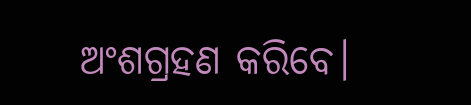ଅଂଶଗ୍ରହଣ କରିବେ।